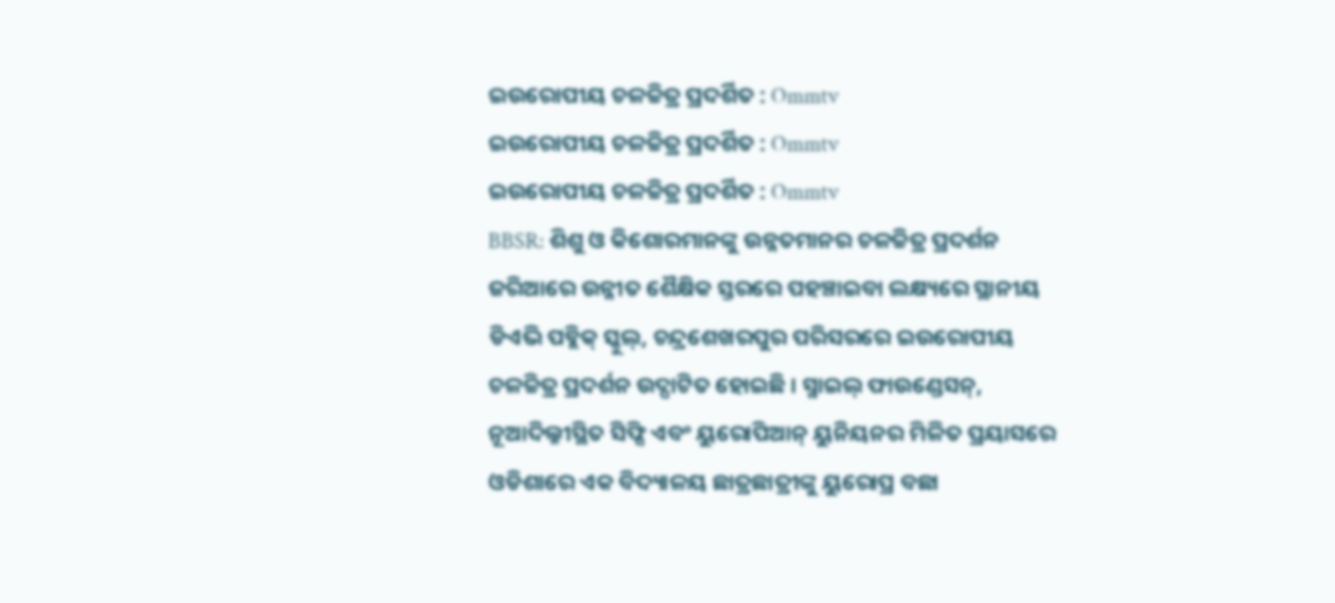ଇଉରୋପୀୟ ଚଳଚ୍ଚିତ୍ର ପ୍ରଦର୍ଶିତ : Ommtv
ଇଉରୋପୀୟ ଚଳଚ୍ଚିତ୍ର ପ୍ରଦର୍ଶିତ : Ommtv
ଇଉରୋପୀୟ ଚଳଚ୍ଚିତ୍ର ପ୍ରଦର୍ଶିତ : Ommtv
BBSR: ଶିଶୁ ଓ କିଶୋରମାନଙ୍କୁ ଉନ୍ନତମାନର ଚଳଚ୍ଚିତ୍ର ପ୍ରଦର୍ଶନ ଜରିଆରେ ଉନ୍ନୀତ ଶୈକ୍ଷିକ ସ୍ତରରେ ପହଞ୍ଚାଇବା ଲକ୍ଷ୍ୟରେ ସ୍ଥାନୀୟ ଡିଏଭି ପବ୍ଲିକ୍ ସ୍କୁଲ୍, ଚନ୍ଦ୍ରଶେଖରପୁର ପରିସରରେ ଇଉରୋପୀୟ ଚଳଚ୍ଚିତ୍ର ପ୍ରଦର୍ଶନ ଉଦ୍ଘାଟିତ ହୋଇଛି । ସ୍ମାଇଲ୍ ଫାଉଣ୍ଡେସନ୍, ନୂଆଦିଲ୍ଳୀସ୍ଥିତ ସିଫ୍ସି ଏବଂ ୟୁରୋପିଆନ୍ ୟୁନିୟନର ମିଳିତ ପ୍ରୟାସରେ ଓଡିଶାରେ ଏକ ବିଦ୍ୟାଳୟ ଛାତ୍ରଛାତ୍ରୀଙ୍କୁ ୟୁରୋପ୍ର ବଛା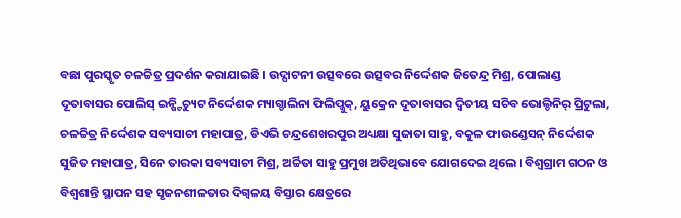ବଛା ପୁରସ୍କୃତ ଚଳଚ୍ଚିତ୍ର ପ୍ରଦର୍ଶନ କରାଯାଇଛି । ଉଦ୍ଘାଟନୀ ଉତ୍ସବରେ ଉତ୍ସବର ନିର୍ଦ୍ଦେଶକ ଜିତେନ୍ଦ୍ର ମିଶ୍ର, ପୋଲାଣ୍ଡ ଦୂତାବାସର ପୋଲିସ୍ ଇନ୍ଷ୍ଟିଚ୍ୟୁଟ ନିର୍ଦ୍ଦେଶକ ମ୍ୟାଗ୍ଡାଲିନା ଫିଲିପ୍ଜୁକ୍, ୟୁକ୍ରେନ ଦୂତାବାସର ଦ୍ୱିତୀୟ ସଚିବ ଭୋଲ୍ଡିନିର୍ ପ୍ରିଟୁଲା, ଚଳଚ୍ଚିତ୍ର ନିର୍ଦ୍ଦେଶକ ସବ୍ୟସାଚୀ ମହାପାତ୍ର, ଡିଏଭି ଚନ୍ଦ୍ରଶେଖରପୁର ଅଧ୍ୟକ୍ଷା ସୁଜାତା ସାହୁ, ବକୁଳ ଫାଉଣ୍ଡେସନ୍ ନିର୍ଦ୍ଦେଶକ ସୁଜିତ ମହାପାତ୍ର, ସିନେ ତାରକା ସବ୍ୟସାଚୀ ମିଶ୍ର, ଅର୍ଚ୍ଚିତା ସାହୁ ପ୍ରମୁଖ ଅତିଥିଭାବେ ଯୋଗଦେଇ ଥିଲେ । ବିଶ୍ୱଗ୍ରାମ ଗଠନ ଓ ବିଶ୍ୱଶାନ୍ତି ସ୍ଥାପନ ସହ ସୃଜନଶୀଳତାର ଦିଗ୍ବଳୟ ବିସ୍ତାର କ୍ଷେତ୍ରରେ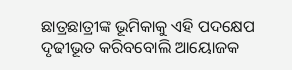ଛାତ୍ରଛାତ୍ରୀଙ୍କ ଭୂମିକାକୁ ଏହି ପଦକ୍ଷେପ ଦୃଢୀଭୂତ କରିବବୋଲି ଆୟୋଜକ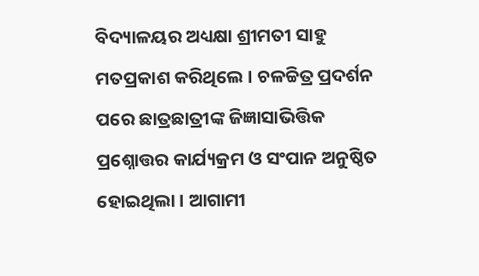ବିଦ୍ୟାଳୟର ଅଧ୍ୟକ୍ଷା ଶ୍ରୀମତୀ ସାହୁ ମତପ୍ରକାଶ କରିଥିଲେ । ଚଳଚ୍ଚିତ୍ର ପ୍ରଦର୍ଶନ ପରେ ଛାତ୍ରଛାତ୍ରୀଙ୍କ ଜିଜ୍ଞାସାଭିତ୍ତିକ ପ୍ରଶ୍ନୋତ୍ତର କାର୍ଯ୍ୟକ୍ରମ ଓ ସଂପାନ ଅନୁଷ୍ଠିତ ହୋଇଥିଲା । ଆଗାମୀ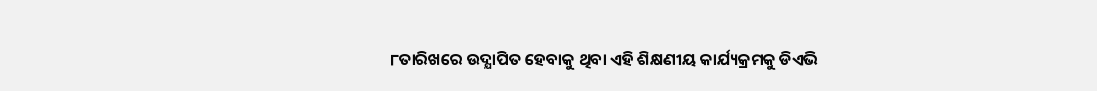୮ତାରିଖରେ ଉଦ୍ଯାପିତ ହେବାକୁ ଥିବା ଏହି ଶିକ୍ଷଣୀୟ କାର୍ଯ୍ୟକ୍ରମକୁ ଡିଏଭି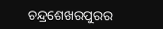ଚନ୍ଦ୍ରଶେଖରପୁରର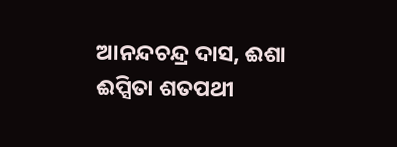ଆନନ୍ଦଚନ୍ଦ୍ର ଦାସ, ଈଶା ଈପ୍ସିତା ଶତପଥୀ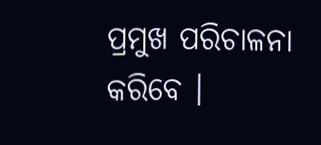ପ୍ରମୁଖ ପରିଚାଳନା କରିବେ ।